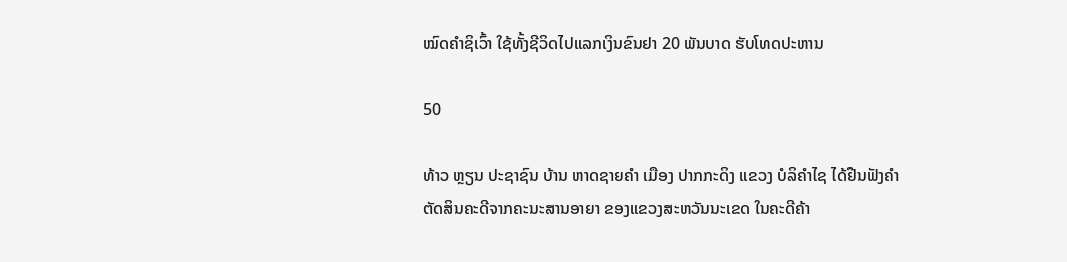ໝົດຄຳຊິເວົ້າ ໃຊ້ທັ້ງຊີວິດໄປແລກເງິນຂົນຢາ 20 ພັນບາດ ຮັບໂທດປະຫານ

50

ທ້າວ ຫຼຽນ ປະຊາຊົນ ບ້ານ ຫາດຊາຍຄຳ ເມືອງ ປາກກະດິງ ແຂວງ ບໍລິຄຳໄຊ ໄດ້ຢືນຟັງຄຳ ຕັດສິນຄະດີຈາກຄະນະສານອາຍາ ຂອງແຂວງສະຫວັນນະເຂດ ໃນຄະດີຄ້າ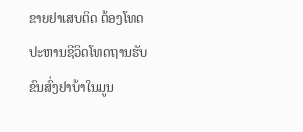ຂາຍຢາເສບຕິດ ຕ້ອງໂທດປະຫານຊີວິດໂທດຖານຮັບຂົນສົ່ງຢາບ້າໃນມູນ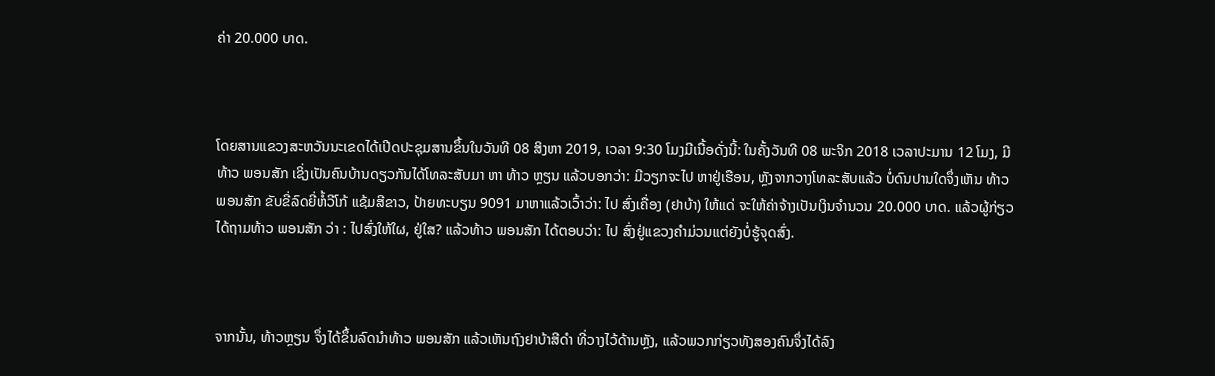ຄ່າ 20.000 ບາດ.



ໂດຍສານແຂວງສະຫວັນນະເຂດໄດ້ເປີດປະຊຸມສານຂຶ້ນໃນວັນທີ 08 ສິງຫາ 2019, ເວລາ 9:30 ໂມງມີເນື້ອດັ່ງນີ້: ໃນຄັ້ງວັນທີ 08 ພະຈິກ 2018 ເວລາປະມານ 12 ໂມງ, ມີທ້າວ ພອນສັກ ເຊິ່ງເປັນຄົນບ້ານດຽວກັນໄດ້ໂທລະສັບມາ ຫາ ທ້າວ ຫຼຽນ ແລ້ວບອກວ່າ: ມີວຽກຈະໄປ ຫາຢູ່ເຮືອນ, ຫຼັງຈາກວາງໂທລະສັບແລ້ວ ບໍ່ດົນປານໃດຈຶ່ງເຫັນ ທ້າວ ພອນສັກ ຂັບຂີ່ລົດຍີ່ຫໍ້ວີໂກ້ ແຊ້ມສີຂາວ, ປ້າຍທະບຽນ 9091 ມາຫາແລ້ວເວົ້າວ່າ: ໄປ ສົ່ງເຄື່ອງ (ຢາບ້າ) ໃຫ້ແດ່ ຈະໃຫ້ຄ່າຈ້າງເປັນເງິນຈໍານວນ 20.000 ບາດ. ແລ້ວຜູ້ກ່ຽວ ໄດ້ຖາມທ້າວ ພອນສັກ ວ່າ : ໄປສົ່ງໃຫ້ໃຜ, ຢູ່ໃສ? ແລ້ວທ້າວ ພອນສັກ ໄດ້ຕອບວ່າ: ໄປ ສົ່ງຢູ່ແຂວງຄໍາມ່ວນແຕ່ຍັງບໍ່ຮູ້ຈຸດສົ່ງ.



ຈາກນັ້ນ, ທ້າວຫຼຽນ ຈຶ່ງໄດ້ຂຶ້ນລົດນໍາທ້າວ ພອນສັກ ແລ້ວເຫັນຖົງຢາບ້າສີດໍາ ທີ່ວາງໄວ້ດ້ານຫຼັງ, ແລ້ວພວກກ່ຽວທັງສອງຄົນຈຶ່ງໄດ້ລົງ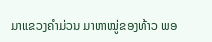ມາແຂວງຄໍາມ່ວນ ມາຫາໝູ່ຂອງທ້າວ ພອ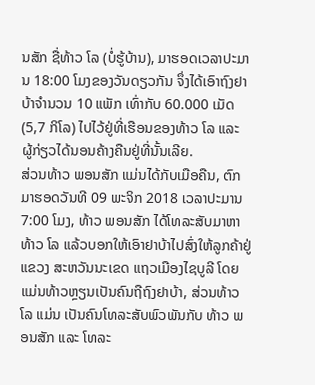ນສັກ ຊື່ທ້າວ ໂລ (ບໍ່ຮູ້ບ້ານ), ມາຮອດເວລາປະມານ 18:00 ໂມງຂອງວັນດຽວກັນ ຈຶ່ງໄດ້ເອົາຖົງຢາບ້າຈໍານວນ 10 ແພັກ ເທົ່າກັບ 60.000 ເມັດ(5,7 ກິໂລ) ໄປໄວ້ຢູ່ທີ່ເຮືອນຂອງທ້າວ ໂລ ແລະ ຜູ້ກ່ຽວໄດ້ນອນຄ້າງຄືນຢູ່ທີ່ນັ້ນເລີຍ.
ສ່ວນທ້າວ ພອນສັກ ແມ່ນໄດ້ກັບເມືອຄືນ, ຕົກມາຮອດວັນທີ 09 ພະຈິກ 2018 ເວລາປະມານ 7:00 ໂມງ, ທ້າວ ພອນສັກ ໄດ້ໂທລະສັບມາຫາທ້າວ ໂລ ແລ້ວບອກໃຫ້ເອົາຢາບ້າໄປສົ່ງໃຫ້ລູກຄ້າຢູ່ແຂວງ ສະຫວັນນະເຂດ ແຖວເມືອງໄຊບູລີ ໂດຍແມ່ນທ້າວຫຼຽນເປັນຄົນຖືຖົງຢາບ້າ, ສ່ວນທ້າວ ໂລ ແມ່ນ ເປັນຄົນໂທລະສັບພົວພັນກັບ ທ້າວ ພອນສັກ ແລະ ໂທລະ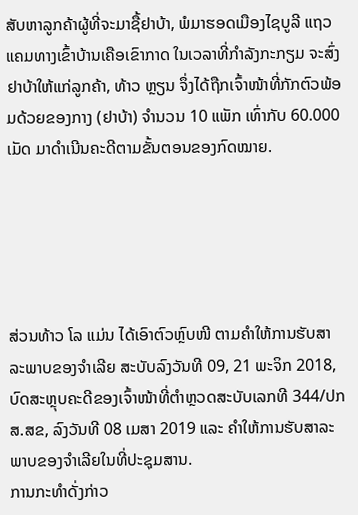ສັບຫາລູກຄ້າຜູ້ທີ່ຈະມາຊື້ຢາບ້າ, ພໍມາຮອດເມືອງໄຊບູລີ ແຖວແຄມທາງເຂົ້າບ້ານເຄືອເຂົາກາດ ໃນເວລາທີ່ກໍາລັງກະກຽມ ຈະສົ່ງຢາບ້າໃຫ້ແກ່ລູກຄ້າ, ທ້າວ ຫຼຽນ ຈຶ່ງໄດ້ຖືກເຈົ້າໜ້າທີ່ກັກຕົວພ້ອມດ້ວຍຂອງກາງ (ຢາບ້າ) ຈໍານວນ 10 ແພັກ ເທົ່າກັບ 60.000 ເມັດ ມາດໍາເນີນຄະດີຕາມຂັ້ນຕອນຂອງກົດໝາຍ.





ສ່ວນທ້າວ ໂລ ແມ່ນ ໄດ້ເອົາຕົວຫຼົບໜີ ຕາມຄໍາໃຫ້ການຮັບສາລະພາບຂອງຈໍາເລີຍ ສະບັບລົງວັນທີ 09, 21 ພະຈິກ 2018, ບົດສະຫຼຸບຄະດີຂອງເຈົ້າໜ້າທີ່ຕໍາຫຼວດສະບັບເລກທີ 344/ປກສ.ສຂ, ລົງວັນທີ 08 ເມສາ 2019 ແລະ ຄໍາໃຫ້ການຮັບສາລະພາບຂອງຈໍາເລີຍໃນທີ່ປະຊຸມສານ.
ການກະທຳດັ່ງກ່າວ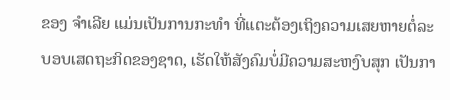ຂອງ ຈຳເລີຍ ແມ່ນເປັນການກະທຳ ທີ່ແຕະຕ້ອງເຖິງຄວາມເສຍຫາຍຕໍ່ລະບອບເສດຖະກິດຂອງຊາດ, ເຮັດໃຫ້ສັງຄົມບໍ່ມີຄວາມສະຫງົບສຸກ ເປັນກາ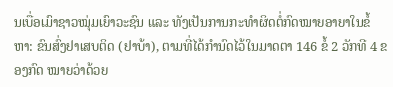ນເບື່ອເມົາຊາວໝຸ່ມເຍົາວະຊົນ ແລະ ທັງເປັນການກະທຳຜິດຕໍ່ກົດໝາຍອາຍາໃນຂໍ້ຫາ: ຂົນສົ່ງຢາເສບຕິດ (ຢາບ້າ), ຕາມທີ່ໄດ້ກຳນົດໄວ້ໃນມາດຕາ 146 ຂໍ້ 2 ວັກທີ 4 ຂອງກົດ ໝາຍວ່າດ້ວຍ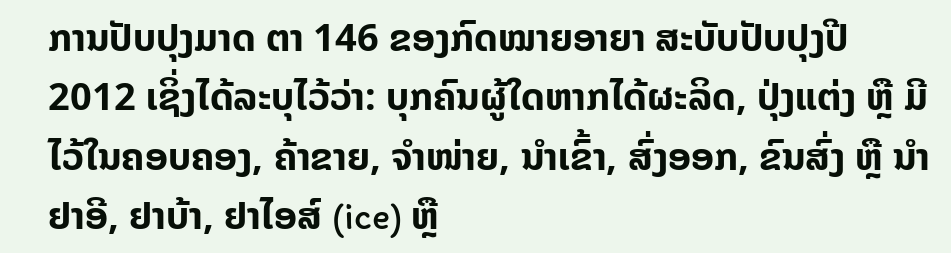ການປັບປຸງມາດ ຕາ 146 ຂອງກົດໝາຍອາຍາ ສະບັບປັບປຸງປີ 2012 ເຊິ່ງໄດ້ລະບຸໄວ້ວ່າ: ບຸກຄົນຜູ້ໃດຫາກໄດ້ຜະລິດ, ປຸ່ງແຕ່ງ ຫຼື ມີໄວ້ໃນຄອບຄອງ, ຄ້າຂາຍ, ຈໍາໜ່າຍ, ນໍາເຂົ້າ, ສົ່ງອອກ, ຂົນສົ່ງ ຫຼື ນໍາຢາອີ, ຢາບ້າ, ຢາໄອສ໌ (ice) ຫຼື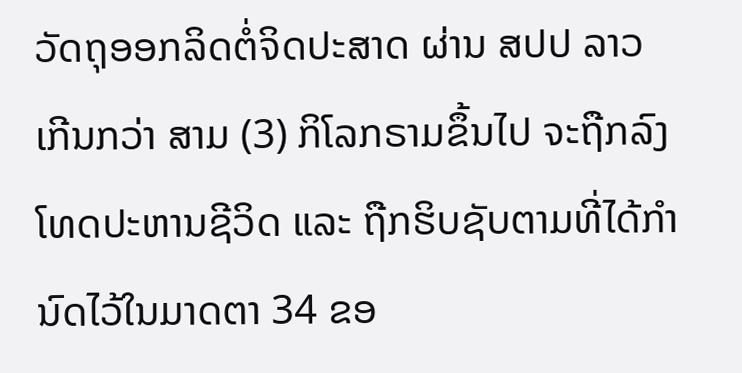ວັດຖຸອອກລິດຕໍ່ຈິດປະສາດ ຜ່ານ ສປປ ລາວ ເກີນກວ່າ ສາມ (3) ກິໂລກຣາມຂຶ້ນໄປ ຈະຖືກລົງໂທດປະຫານຊີວິດ ແລະ ຖືກຮິບຊັບຕາມທີ່ໄດ້ກໍານົດໄວ້ໃນມາດຕາ 34 ຂອ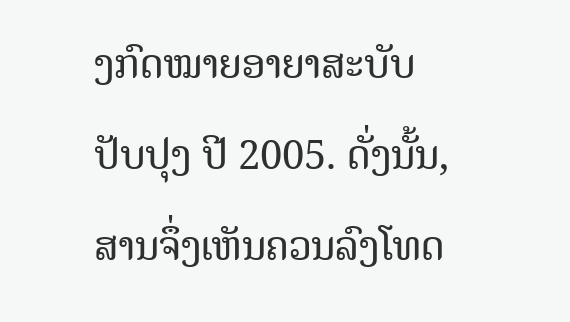ງກົດໝາຍອາຍາສະບັບປັບປຸງ ປີ 2005. ດັ່ງນັ້ນ, ສານຈຶ່ງເຫັນຄວນລົງໂທດ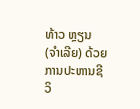ທ້າວ ຫຼຽນ (ຈໍາເລີຍ) ດ້ວຍການປະຫານຊີວິ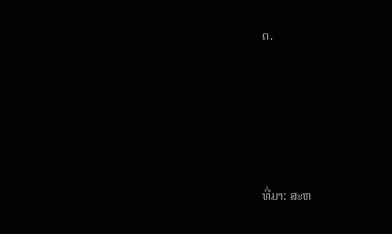ດ.





ທີ່ມາ: ສະຫ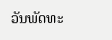ວັນພັດທະ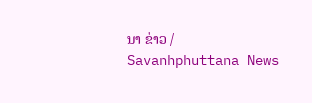ນາ ຂ່າວ / Savanhphuttana News